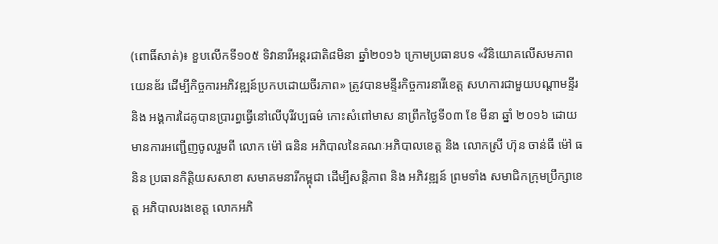(ពោធិ៍សាត់)៖ ខួបលើកទី១០៥ ទិវានារីអន្តរជាតិ៨មិនា ឆ្នាំ២០១៦ ក្រោមប្រធានបទ «វិនិយោគលើសមភាពយេនឌ័រ ដើម្បីកិច្ចការអភិវឌ្ឍន៍ប្រកបដោយចីរភាព» ត្រូវបានមន្ទីរកិច្ចការនារីខេត្ត សហការជាមួយបណ្តាមន្ទីរ និង អង្គការដៃគូបានប្រារព្ធធ្វើនៅលើបុរីវប្បធម៌ កោះសំពៅមាស នាព្រឹកថ្ងៃទី០៣ ខែ មីនា ឆ្នាំ ២០១៦ ដោយមានការអញ្ជើញចូលរួមពី លោក ម៉ៅ ធនិន អភិបាលនៃគណៈអភិបាលខេត្ត និង លោកស្រី ហ៊ុន ចាន់ធី ម៉ៅ ធនិន ប្រធានកិត្តិយសសាខា សមាគមនារីកម្ពុជា ដើម្បីសន្តិភាព និង អភិវឌ្ឍន៍ ព្រមទាំង សមាជិកក្រុមប្រឹក្សាខេត្ត អភិបាលរងខេត្ត លោកអភិ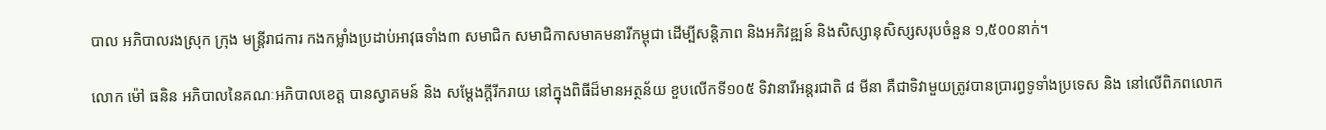បាល អភិបាលរងស្រុក ក្រុង មន្ត្រីរាជការ កងកម្លាំងប្រដាប់អាវុធទាំង៣ សមាជិក សមាជិកាសមាគមនារីកម្ពុជា ដើម្បីសន្តិភាព និងអភិវឌ្ឍន៍ និងសិស្សានុសិស្សសរុបចំនួន ១,៥០០នាក់។

លោក ម៉ៅ ធនិន អភិបាលនៃគណៈអភិបាលខេត្ត បានស្វាគមន៍ និង សម្តែងក្តីរីករាយ នៅក្នុងពិធីដ៏មានអត្ថន័យ ខួបលើកទី១០៥ ទិវានារីអន្តរជាតិ ៨ មីនា គឺជាទិវាមួយត្រូវបានប្រារព្ធទូទាំងប្រទេស និង នៅលើពិភពលោក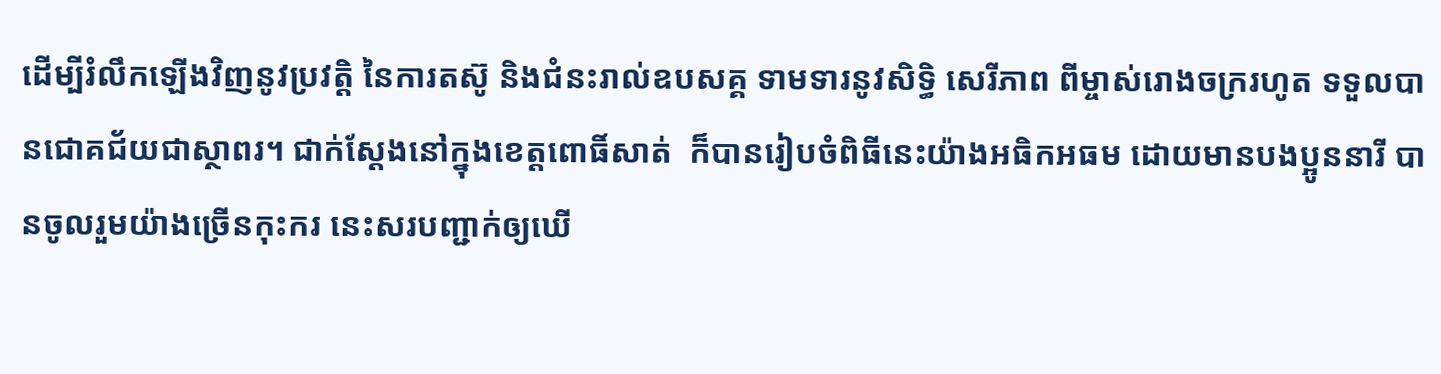ដើម្បីរំលឹកឡើងវិញនូវប្រវត្តិ នៃការតស៊ូ និងជំនះរាល់ឧបសគ្គ ទាមទារនូវសិទ្ធិ សេរីភាព ពីម្ចាស់រោងចក្ររហូត ទទួលបានជោគជ័យជាស្ថាពរ។ ជាក់ស្តែងនៅក្នុងខេត្តពោធិ៍សាត់  ក៏បានរៀបចំពិធីនេះយ៉ាងអធិកអធម ដោយមានបងប្អូននារី បានចូលរួមយ៉ាងច្រើនកុះករ នេះសរបញ្ជាក់ឲ្យឃើ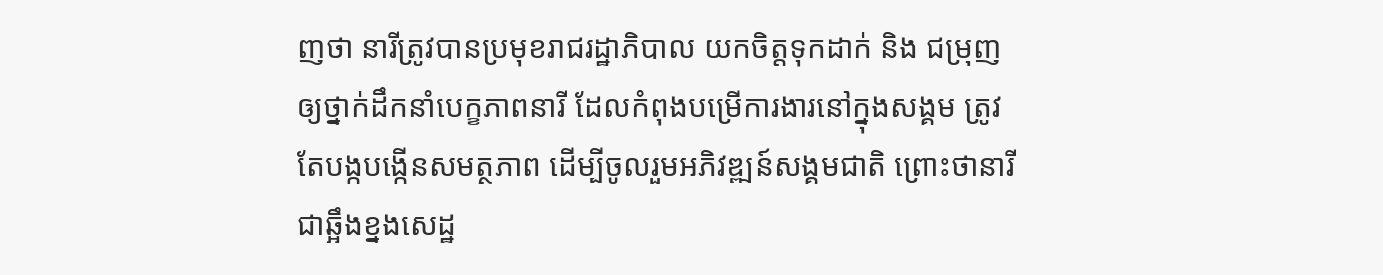ញថា នារីត្រូវបានប្រមុខរាជរដ្ឋាភិបាល យកចិត្តទុកដាក់ និង ជម្រុញឲ្យថ្នាក់ដឹកនាំបេក្ខភាពនារី ដែលកំពុងបម្រើការងារនៅក្នុងសង្គម ត្រូវតែបង្កបង្កើនសមត្ថភាព ដើម្បីចូលរួមអភិវឌ្ឍន៍សង្គមជាតិ ព្រោះថានារីជាឆ្អឹងខ្នងសេដ្ឋ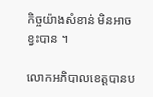កិច្ចយ៉ាងសំខាន់ មិនអាចខ្វះបាន ។

លោកអភិបាលខេត្តបានប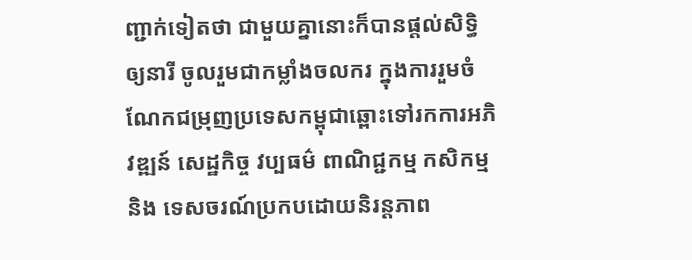ញ្ជាក់ទៀតថា ជាមួយគ្នានោះក៏បានផ្តល់សិទ្ធិឲ្យនារី ចូលរួមជាកម្លាំងចលករ ក្នុងការរួមចំណែកជម្រុញប្រទេសកម្ពុជាឆ្ពោះទៅរកការអភិវឌ្ឍន៍ សេដ្ឋកិច្ច វប្បធម៌ ពាណិជ្ជកម្ម កសិកម្ម និង ទេសចរណ៍ប្រកបដោយនិរន្តភាព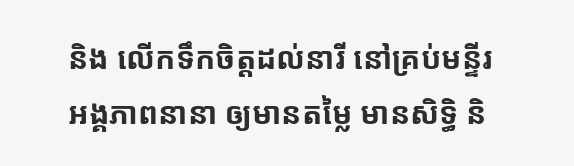និង លើកទឹកចិត្តដល់នារី នៅគ្រប់មន្ទីរ អង្គភាពនានា ឲ្យមានតម្លៃ មានសិទ្ធិ និ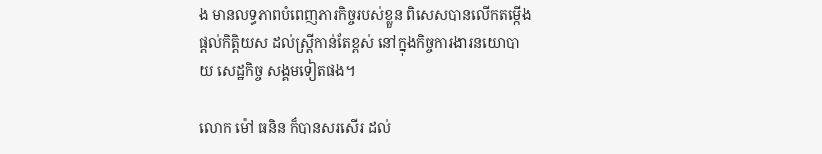ង មានលទ្ធភាពបំពេញភារកិច្ចរបស់ខ្លួន ពិសេសបានលើកតម្កើងផ្តល់កិត្តិយស ដល់ស្ត្រីកាន់តែខ្ពស់ នៅក្នុងកិច្ចការងារនយោបាយ សេដ្ឋកិច្ច សង្គមទៀតផង។

លោក ម៉ៅ ធនិន ក៏បានសរសើរ ដល់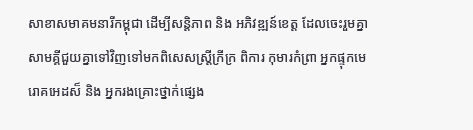សាខាសមាគមនារីកម្ពុជា ដើម្បីសន្តិភាព និង អភិវឌ្ឍន៍ខេត្ត ដែលចេះរួមគ្នាសាមគ្គីជួយគ្នាទៅវិញទៅមកពិសេសស្ត្រីក្រីក្រ ពិការ កុមារកំព្រា អ្នកផ្ទុកមេរោគអេដស៏ និង អ្នករងគ្រោះថ្នាក់ផ្សេង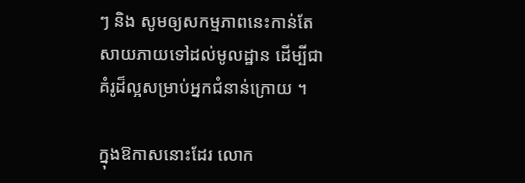ៗ និង សូមឲ្យសកម្មភាពនេះកាន់តែសាយភាយទៅដល់មូលដ្ឋាន ដើម្បីជាគំរូដ៏ល្អសម្រាប់អ្នកជំនាន់ក្រោយ ។

ក្នុងឱកាសនោះដែរ លោក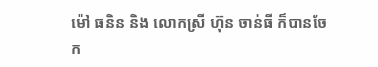ម៉ៅ ធនិន និង លោកស្រី ហ៊ុន ចាន់ធី ក៏បានចែក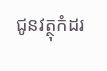ជូនវត្ថុកំដរ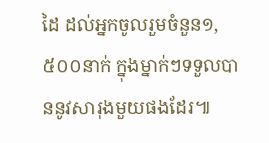ដៃ ដល់អ្នកចូលរួមចំនួន១,៥០០នាក់ ក្នុងម្នាក់ៗទទួលបាននូវសារុងមួយផងដែរ៕